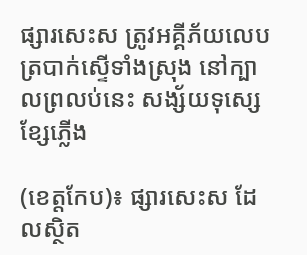ផ្សារសេះស ត្រូវអគ្គីភ័យលេប ត្របាក់ស្ទើទាំងស្រុង នៅក្បាលព្រលប់នេះ សង្ស័យទុស្សេខ្សែភ្លើង

(ខេត្តកែប)៖ ផ្សារសេះស ដែលស្ថិត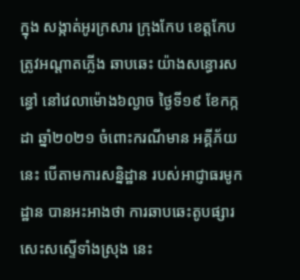ក្នុង សង្កាត់អូរក្រសារ ក្រុងកែប ខេត្តកែប ត្រូវអណ្តាតភ្លើង ឆាបឆេះ យ៉ាងសន្ធោរសន្ធៅ នៅវេលាម៉ោង៦ល្ងាច ថ្ងៃទី១៩ ខែកក្កដា ឆ្នាំ២០២១ ចំពោះករណីមាន អគ្គីភ័យនេះ បើតាមការសន្និដ្ឋាន របស់អាជ្ញាធរមូកដ្ឋាន បានអះអាងថា ការឆាបឆេះតូបផ្សារ សេះសស្ទើទាំងស្រុង នេះ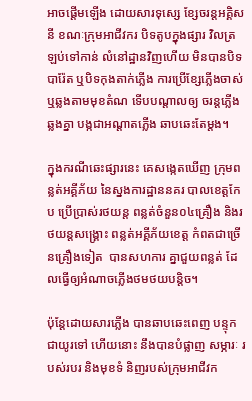អាចផ្តើមឡើង ដោយសារទុស្សេ ខ្សែចរន្តអគ្គិសនី ខណៈក្រុមអាជីវករ បិទតូបក្នុងផ្សារ វិលត្រឡប់ទៅកាន់ លំនៅដ្ឋានវិញហើយ មិនបានបិទបារ៉ែត ឬបិទកុងតាក់ភ្លើង ការប្រើខ្សែភ្លើងចាស់ ឬឆ្លងតាមមុខតំណ ទើបបណ្តាលឲ្យ ចរន្តភ្លើងឆ្លងគ្នា បង្កជាអណ្តាតភ្លើង ឆាបឆេះតែម្តង។

ក្នុងករណីឆេះផ្សារនេះ គេសង្កេតឃើញ ក្រុមពន្លត់អគ្គីភ័យ នៃស្នងការដ្ឋាននគរ បាលខេត្តកែប ប្រើប្រាស់រថយន្ត ពន្លត់ចំនួន០៤គ្រឿង និងរថយន្តសង្គ្រោះ ពន្លត់អគ្គីភ័យខេត្ត កំពតជាច្រើនគ្រឿងទៀត  បានសហការ គ្នាជួយពន្លត់ ដែលធ្វើឲ្យអំណាចភ្លើងថមថយបន្តិច។

ប៉ុន្តែដោយសារភ្លើង បានឆាបឆេះពេញ បន្ទុកជាយូរទៅ ហើយនោះ នឹងបានបំផ្លាញ សម្ភារៈ របស់របរ និងមុខទំ និញរបស់ក្រុមអាជីវក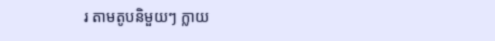រ តាមតូបនិមួយៗ ក្លាយ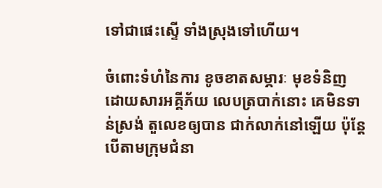ទៅជាផេះស្ទើ ទាំងស្រុងទៅហើយ។

ចំពោះទំហំនៃការ ខូចខាតសម្ភារៈ មុខទំនិញ ដោយសារអគ្គីភ័យ លេបត្របាក់នោះ គេមិនទាន់ស្រង់ តួលេខឲ្យបាន ជាក់លាក់នៅឡើយ ប៉ុន្តែបើតាមក្រុមជំនា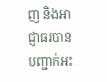ញ និងអាជ្ញាធរបាន បញ្ជាក់អះ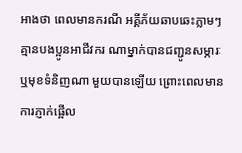អាងថា ពេលមានករណី អគ្គីភ័យឆាបឆេះភ្លាមៗ គ្មានបងប្អូនអាជីវករ ណាម្នាក់បានជញ្ជូនសម្ភារៈ ឬមុខទំនិញណា មួយបានឡើយ ព្រោះពេលមាន ការភ្ញាក់ផ្អើល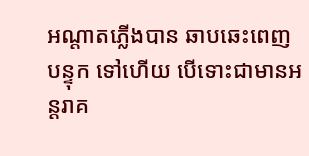អណ្តាតភ្លើងបាន ឆាបឆេះពេញបន្ទុក ទៅហើយ បើទោះជាមានអន្តរាគ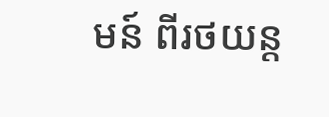មន៍ ពីរថយន្ត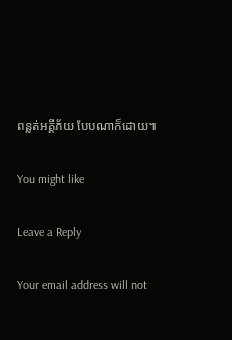ពន្លត់អគ្គីភ័យ បែបណាក៏ដោយ៕

You might like

Leave a Reply

Your email address will not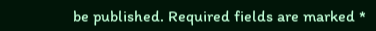be published. Required fields are marked *